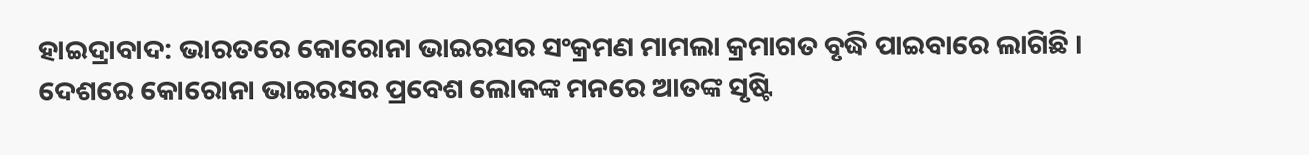ହାଇଦ୍ରାବାଦ: ଭାରତରେ କୋରୋନା ଭାଇରସର ସଂକ୍ରମଣ ମାମଲା କ୍ରମାଗତ ବୃଦ୍ଧି ପାଇବାରେ ଲାଗିଛି । ଦେଶରେ କୋରୋନା ଭାଇରସର ପ୍ରବେଶ ଲୋକଙ୍କ ମନରେ ଆତଙ୍କ ସୃଷ୍ଟି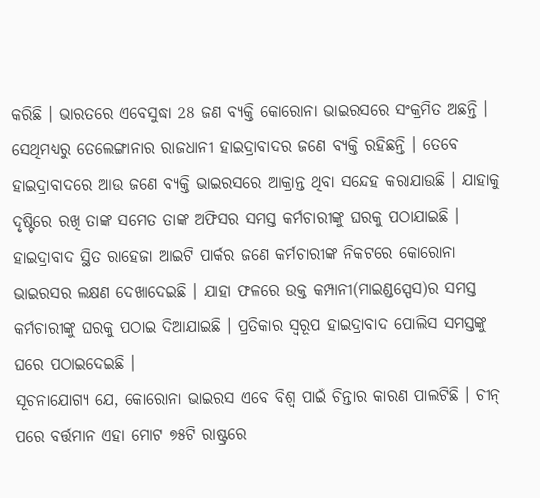କରିଛି । ଭାରତରେ ଏବେସୁଦ୍ଧା 28 ଜଣ ବ୍ୟକ୍ତି କୋରୋନା ଭାଇରସରେ ସଂକ୍ରମିତ ଅଛନ୍ତି । ସେଥିମଧ୍ୟରୁ ତେଲେଙ୍ଗାନାର ରାଜଧାନୀ ହାଇଦ୍ରାବାଦର ଜଣେ ବ୍ୟକ୍ତି ରହିଛନ୍ତି । ତେବେ ହାଇଦ୍ରାବାଦରେ ଆଉ ଜଣେ ବ୍ୟକ୍ତି ଭାଇରସରେ ଆକ୍ରାନ୍ତ ଥିବା ସନ୍ଦେହ କରାଯାଉଛି । ଯାହାକୁ ଦୃଷ୍ଟିରେ ରଖି ତାଙ୍କ ସମେତ ତାଙ୍କ ଅଫିସର ସମସ୍ତ କର୍ମଚାରୀଙ୍କୁ ଘରକୁ ପଠାଯାଇଛି ।
ହାଇଦ୍ରାବାଦ ସ୍ଥିତ ରାହେଜା ଆଇଟି ପାର୍କର ଜଣେ କର୍ମଚାରୀଙ୍କ ନିକଟରେ କୋରୋନା ଭାଇରସର ଲକ୍ଷଣ ଦେଖାଦେଇଛି । ଯାହା ଫଳରେ ଉକ୍ତ କମ୍ପାନୀ(ମାଇଣ୍ଡସ୍ପେସ)ର ସମସ୍ତ କର୍ମଚାରୀଙ୍କୁ ଘରକୁ ପଠାଇ ଦିଆଯାଇଛି । ପ୍ରତିକାର ସ୍ବରୂପ ହାଇଦ୍ରାବାଦ ପୋଲିସ ସମସ୍ତଙ୍କୁ ଘରେ ପଠାଇଦେଇଛି ।
ସୂଚନାଯୋଗ୍ୟ ଯେ, କୋରୋନା ଭାଇରସ ଏବେ ବିଶ୍ବ ପାଇଁ ଚିନ୍ତାର କାରଣ ପାଲଟିଛି । ଚୀନ୍ ପରେ ବର୍ତ୍ତମାନ ଏହା ମୋଟ ୭୫ଟି ରାଷ୍ଟ୍ରରେ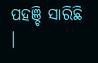ପହଞ୍ଚି ସାରିଛି ।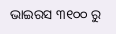ଭାଇରସ ୩୧୦୦ ରୁ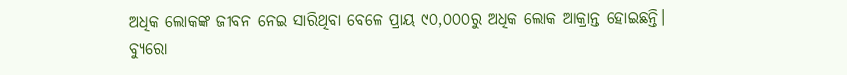ଅଧିକ ଲୋକଙ୍କ ଜୀବନ ନେଇ ସାରିଥିବା ବେଳେ ପ୍ରାୟ ୯୦,୦୦୦ରୁ ଅଧିକ ଲୋକ ଆକ୍ରାନ୍ତ ହୋଇଛନ୍ତି।
ବ୍ୟୁରୋ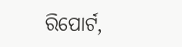ରିପୋର୍ଟ,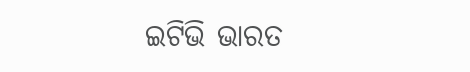ଇଟିଭି ଭାରତ